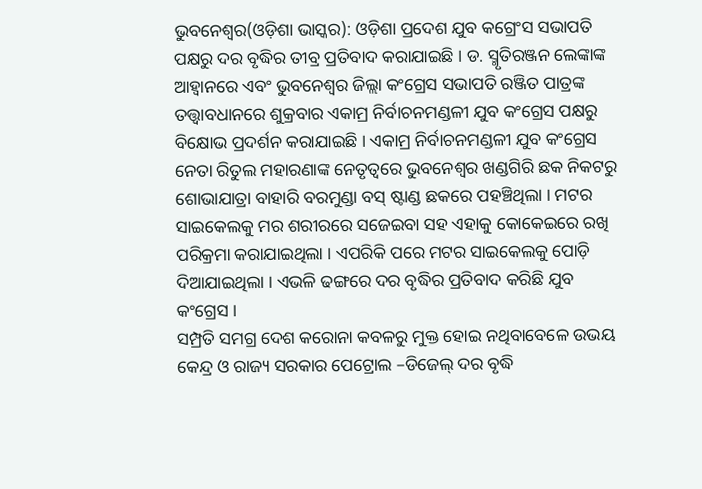ଭୁବନେଶ୍ୱର(ଓଡ଼ିଶା ଭାସ୍କର): ଓଡ଼ିଶା ପ୍ରଦେଶ ଯୁବ କଗ୍ରେଂସ ସଭାପତି ପକ୍ଷରୁ ଦର ବୃଦ୍ଧିର ତୀବ୍ର ପ୍ରତିବାଦ କରାଯାଇଛି । ଡ. ସ୍ମୃତିରଞ୍ଜନ ଲେଙ୍କାଙ୍କ ଆହ୍ୱାନରେ ଏବଂ ଭୁବନେଶ୍ୱର ଜିଲ୍ଲା କଂଗ୍ରେସ ସଭାପତି ରଞ୍ଜିତ ପାତ୍ରଙ୍କ ତତ୍ତ୍ୱାବଧାନରେ ଶୁକ୍ରବାର ଏକାମ୍ର ନିର୍ବାଚନମଣ୍ଡଳୀ ଯୁବ କଂଗ୍ରେସ ପକ୍ଷରୁ ବିକ୍ଷୋଭ ପ୍ରଦର୍ଶନ କରାଯାଇଛି । ଏକାମ୍ର ନିର୍ବାଚନମଣ୍ଡଳୀ ଯୁବ କଂଗ୍ରେସ ନେତା ରିତୁଲ ମହାରଣାଙ୍କ ନେତୃତ୍ୱରେ ଭୁବନେଶ୍ୱର ଖଣ୍ଡଗିରି ଛକ ନିକଟରୁ ଶୋଭାଯାତ୍ରା ବାହାରି ବରମୁଣ୍ଡା ବସ୍ ଷ୍ଟାଣ୍ଡ ଛକରେ ପହଞ୍ଚିଥିଲା । ମଟର ସାଇକେଲକୁ ମର ଶରୀରରେ ସଜେଇବା ସହ ଏହାକୁ କୋକେଇରେ ରଖି ପରିକ୍ରମା କରାଯାଇଥିଲା । ଏପରିକି ପରେ ମଟର ସାଇକେଲକୁ ପୋଡ଼ି ଦିଆଯାଇଥିଲା । ଏଭଳି ଢଙ୍ଗରେ ଦର ବୃଦ୍ଧିର ପ୍ରତିବାଦ କରିଛି ଯୁବ କଂଗ୍ରେସ ।
ସମ୍ପ୍ରତି ସମଗ୍ର ଦେଶ କରୋନା କବଳରୁ ମୁକ୍ତ ହୋଇ ନଥିବାବେଳେ ଉଭୟ କେନ୍ଦ୍ର ଓ ରାଜ୍ୟ ସରକାର ପେଟ୍ରୋଲ –ଡିଜେଲ୍ ଦର ବୃଦ୍ଧି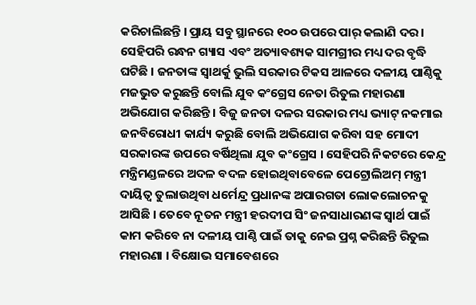କରିଚାଲିଛନ୍ତି । ପ୍ରାୟ ସବୁ ସ୍ଥାନରେ ୧୦୦ ଉପରେ ପାର୍ କଲାଣି ଦର । ସେହିପରି ରନ୍ଧନ ଗ୍ୟାସ ଏବଂ ଅତ୍ୟାବଶ୍ୟକ ସାମଗ୍ରୀର ମଧ୍ୟ ଦର ବୃଦ୍ଧି ଘଟିଛି । ଜନତାଙ୍କ ସ୍ୱାଥର୍କୁ ଭୁଲି ସରକାର ଟିକସ ଆଳରେ ଦଳୀୟ ପାଣ୍ଠିକୁ ମଜଭୁତ କରୁଛନ୍ତି ବୋଲି ଯୁବ କଂଗ୍ରେସ ନେତା ରିତୁଲ ମହାରଣା ଅଭିଯୋଗ କରିଛନ୍ତି । ବିଜୁ ଜନତା ଦଳର ସରକାର ମଧ୍ୟ ଭ୍ୟାଟ୍ ନକମାଇ ଜନବିରୋଧୀ କାର୍ଯ୍ୟ କରୁଛି ବୋଲି ଅଭିଯୋଗ କରିବା ସହ ମୋଦୀ ସରକାରଙ୍କ ଉପରେ ବର୍ଷିଥିଲା ଯୁବ କଂଗ୍ରେସ । ସେହିପରି ନିକଟରେ କେନ୍ଦ୍ର ମନ୍ତ୍ରିମଣ୍ଡଳରେ ଅଦଳ ବଦଳ ହୋଇଥିବାବେଳେ ପେଟ୍ରୋଲିଅମ୍ ମନ୍ତ୍ରୀ ଦାୟିତ୍ୱ ତୁଲାଉଥିବା ଧର୍ମେନ୍ଦ୍ର ପ୍ରଧାନଙ୍କ ଅପାରଗତା ଲୋକଲୋଚନକୁ ଆସିଛି । ତେବେ ନୂତନ ମନ୍ତ୍ରୀ ହରଦୀପ ସିଂ ଜନସାଧାରଣଙ୍କ ସ୍ୱାର୍ଥ ପାଇଁ କାମ କରିବେ ନା ଦଳୀୟ ପାଣ୍ଠି ପାଇଁ ତାକୁ ନେଇ ପ୍ରଶ୍ନ କରିଛନ୍ତି ରିତୁଲ ମହାରଣା । ବିକ୍ଷୋଭ ସମାବେଶରେ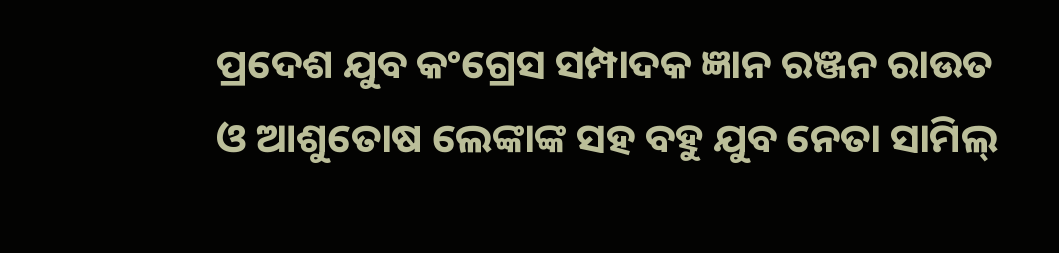ପ୍ରଦେଶ ଯୁବ କଂଗ୍ରେସ ସମ୍ପାଦକ ଜ୍ଞାନ ରଞ୍ଜନ ରାଉତ ଓ ଆଶୁତୋଷ ଲେଙ୍କାଙ୍କ ସହ ବହୁ ଯୁବ ନେତା ସାମିଲ୍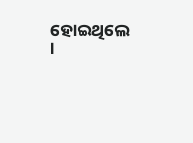ହୋଇଥିଲେ ।